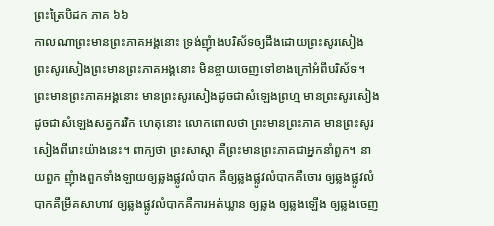ព្រះត្រៃបិដក ភាគ ៦៦
កាលណាព្រះមានព្រះភាគអង្គនោះ ទ្រង់ញុំាងបរិស័ទឲ្យដឹងដោយព្រះសូរសៀង ព្រះសូរសៀងព្រះមានព្រះភាគអង្គនោះ មិនខ្ចាយចេញទៅខាងក្រៅអំពីបរិស័ទ។ ព្រះមានព្រះភាគអង្គនោះ មានព្រះសូរសៀងដូចជាសំឡេងព្រហ្ម មានព្រះសូរសៀងដូចជាសំឡេងសត្វករវិក ហេតុនោះ លោកពោលថា ព្រះមានព្រះភាគ មានព្រះសូរសៀងពីរោះយ៉ាងនេះ។ ពាក្យថា ព្រះសាស្តា គឺព្រះមានព្រះភាគជាអ្នកនាំពួក។ នាយពួក ញុំាងពួកទាំងឡាយឲ្យឆ្លងផ្លូវលំបាក គឺឲ្យឆ្លងផ្លូវលំបាកគឺចោរ ឲ្យឆ្លងផ្លូវលំបាកគឺម្រឹគសាហាវ ឲ្យឆ្លងផ្លូវលំបាកគឺការអត់ឃ្លាន ឲ្យឆ្លង ឲ្យឆ្លងឡើង ឲ្យឆ្លងចេញ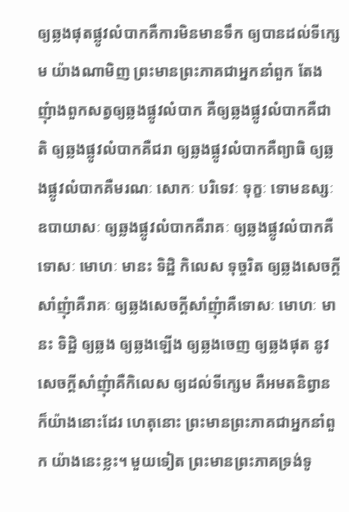ឲ្យឆ្លងផុតផ្លូវលំបាកគឺការមិនមានទឹក ឲ្យបានដល់ទីក្សេម យ៉ាងណាមិញ ព្រះមានព្រះភាគជាអ្នកនាំពួក តែងញុំាងពួកសត្វឲ្យឆ្លងផ្លូវលំបាក គឺឲ្យឆ្លងផ្លូវលំបាកគឺជាតិ ឲ្យឆ្លងផ្លូវលំបាកគឺជរា ឲ្យឆ្លងផ្លូវលំបាកគឺព្យាធិ ឲ្យឆ្លងផ្លូវលំបាកគឺមរណៈ សោកៈ បរិទេវៈ ទុក្ខៈ ទោមនស្សៈ ឧបាយាសៈ ឲ្យឆ្លងផ្លូវលំបាកគឺរាគៈ ឲ្យឆ្លងផ្លូវលំបាកគឺទោសៈ មោហៈ មានះ ទិដ្ឋិ កិលេស ទុច្ចរិត ឲ្យឆ្លងសេចក្តីសាំញុំាគឺរាគៈ ឲ្យឆ្លងសេចក្តីសាំញុំាគឺទោសៈ មោហៈ មានះ ទិដ្ឋិ ឲ្យឆ្លង ឲ្យឆ្លងឡើង ឲ្យឆ្លងចេញ ឲ្យឆ្លងផុត នូវសេចក្តីសាំញុំាគឺកិលេស ឲ្យដល់ទីក្សេម គឺអមតនិព្វាន ក៏យ៉ាងនោះដែរ ហេតុនោះ ព្រះមានព្រះភាគជាអ្នកនាំពួក យ៉ាងនេះខ្លះ។ មួយទៀត ព្រះមានព្រះភាគទ្រង់ទូ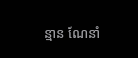ន្មាន ណែនាំ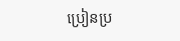ប្រៀនប្រ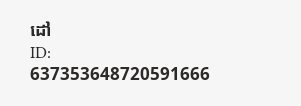ដៅ
ID: 637353648720591666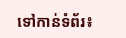ទៅកាន់ទំព័រ៖